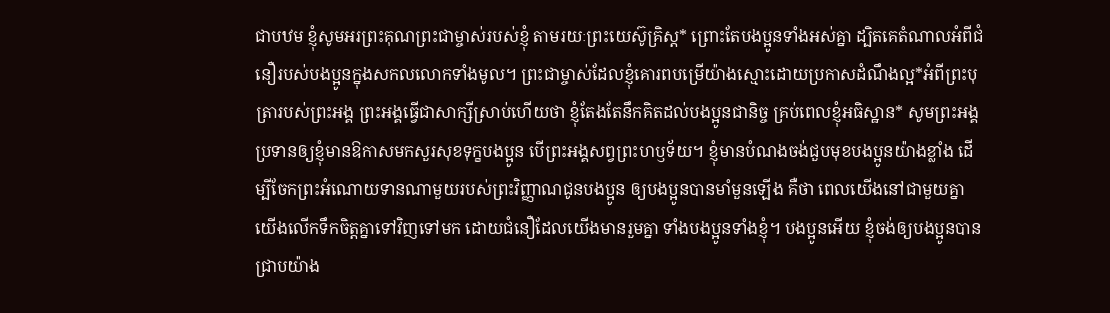ជាបឋម ខ្ញុំសូមអរព្រះគុណព្រះជាម្ចាស់របស់ខ្ញុំ តាមរយៈព្រះយេស៊ូគ្រិស្ត* ព្រោះតែបងប្អូនទាំងអស់គ្នា ដ្បិតគេតំណាលអំពីជំនឿរបស់បងប្អូនក្នុងសកលលោកទាំងមូល។ ព្រះជាម្ចាស់ដែលខ្ញុំគោរពបម្រើយ៉ាងស្មោះដោយប្រកាសដំណឹងល្អ*អំពីព្រះបុត្រារបស់ព្រះអង្គ ព្រះអង្គធ្វើជាសាក្សីស្រាប់ហើយថា ខ្ញុំតែងតែនឹកគិតដល់បងប្អូនជានិច្ច គ្រប់ពេលខ្ញុំអធិស្ឋាន* សូមព្រះអង្គប្រទានឲ្យខ្ញុំមានឱកាសមកសួរសុខទុក្ខបងប្អូន បើព្រះអង្គសព្វព្រះហឫទ័យ។ ខ្ញុំមានបំណងចង់ជួបមុខបងប្អូនយ៉ាងខ្លាំង ដើម្បីចែកព្រះអំណោយទានណាមួយរបស់ព្រះវិញ្ញាណជូនបងប្អូន ឲ្យបងប្អូនបានមាំមួនឡើង គឺថា ពេលយើងនៅជាមួយគ្នា យើងលើកទឹកចិត្តគ្នាទៅវិញទៅមក ដោយជំនឿដែលយើងមានរួមគ្នា ទាំងបងប្អូនទាំងខ្ញុំ។ បងប្អូនអើយ ខ្ញុំចង់ឲ្យបងប្អូនបានជ្រាបយ៉ាង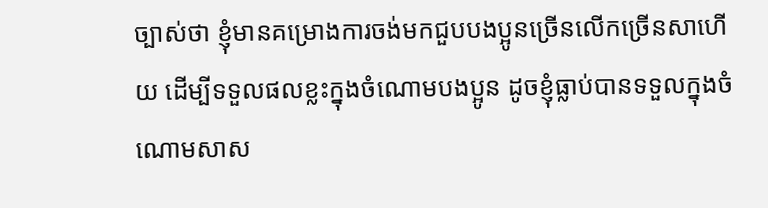ច្បាស់ថា ខ្ញុំមានគម្រោងការចង់មកជួបបងប្អូនច្រើនលើកច្រើនសាហើយ ដើម្បីទទួលផលខ្លះក្នុងចំណោមបងប្អូន ដូចខ្ញុំធ្លាប់បានទទួលក្នុងចំណោមសាស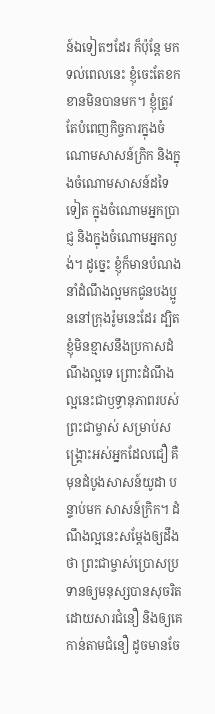ន៍ឯទៀតៗដែរ ក៏ប៉ុន្តែ មកទល់ពេលនេះ ខ្ញុំចេះតែខកខានមិនបានមក។ ខ្ញុំត្រូវតែបំពេញកិច្ចការក្នុងចំណោមសាសន៍ក្រិក និងក្នុងចំណោមសាសន៍ដទៃទៀត ក្នុងចំណោមអ្នកប្រាជ្ញ និងក្នុងចំណោមអ្នកល្ងង់។ ដូច្នេះ ខ្ញុំក៏មានបំណងនាំដំណឹងល្អមកជូនបងប្អូននៅក្រុងរ៉ូមនេះដែរ ដ្បិតខ្ញុំមិនខ្មាសនឹងប្រកាសដំណឹងល្អទេ ព្រោះដំណឹងល្អនេះជាឫទ្ធានុភាពរបស់ព្រះជាម្ចាស់ សម្រាប់សង្គ្រោះអស់អ្នកដែលជឿ គឺមុនដំបូងសាសន៍យូដា បន្ទាប់មក សាសន៍ក្រិក។ ដំណឹងល្អនេះសម្តែងឲ្យដឹងថា ព្រះជាម្ចាស់ប្រោសប្រទានឲ្យមនុស្សបានសុចរិត ដោយសារជំនឿ និងឲ្យគេកាន់តាមជំនឿ ដូចមានចែ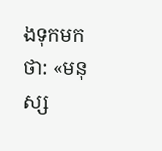ងទុកមកថា: «មនុស្ស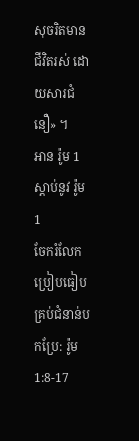សុចរិតមានជីវិតរស់ ដោយសារជំនឿ» ។
អាន រ៉ូម 1
ស្ដាប់នូវ រ៉ូម 1
ចែករំលែក
ប្រៀបធៀបគ្រប់ជំនាន់បកប្រែ: រ៉ូម 1:8-17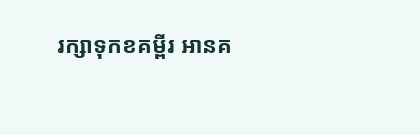រក្សាទុកខគម្ពីរ អានគ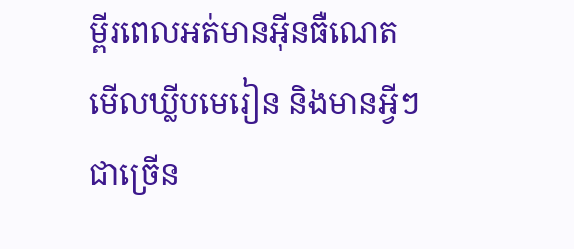ម្ពីរពេលអត់មានអ៊ីនធឺណេត មើលឃ្លីបមេរៀន និងមានអ្វីៗជាច្រើន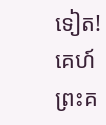ទៀត!
គេហ៍
ព្រះគ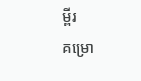ម្ពីរ
គម្រោ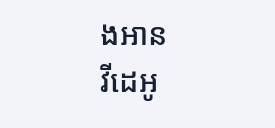ងអាន
វីដេអូ